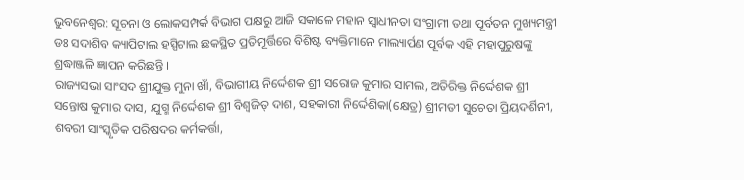ଭୁବନେଶ୍ୱର: ସୂଚନା ଓ ଲୋକସମ୍ପର୍କ ବିଭାଗ ପକ୍ଷରୁ ଆଜି ସକାଳେ ମହାନ ସ୍ୱାଧୀନତା ସଂଗ୍ରାମୀ ତଥା ପୂର୍ବତନ ମୁଖ୍ୟମନ୍ତ୍ରୀ ଡଃ ସଦାଶିବ କ୍ୟାପିଟାଲ ହସ୍ପିଟାଲ ଛକସ୍ଥିତ ପ୍ରତିମୂର୍ତ୍ତିରେ ବିଶିଷ୍ଟ ବ୍ୟକ୍ତିମାନେ ମାଲ୍ୟାର୍ପଣ ପୂର୍ବକ ଏହି ମହାପୁରୁଷଙ୍କୁ ଶ୍ରଦ୍ଧାଞ୍ଜଳି ଜ୍ଞାପନ କରିଛନ୍ତି ।
ରାଜ୍ୟସଭା ସାଂସଦ ଶ୍ରୀଯୁକ୍ତ ମୁନା ଖାଁ, ବିଭାଗୀୟ ନିର୍ଦ୍ଦେଶକ ଶ୍ରୀ ସରୋଜ କୁମାର ସାମଲ, ଅତିରିକ୍ତ ନିର୍ଦ୍ଦେଶକ ଶ୍ରୀ ସନ୍ତୋଷ କୁମାର ଦାସ, ଯୁଗ୍ମ ନିର୍ଦ୍ଦେଶକ ଶ୍ରୀ ବିଶ୍ୱଜିତ୍ ଦାଶ, ସହକାରୀ ନିର୍ଦ୍ଦେଶିକା(କ୍ଷେତ୍ର) ଶ୍ରୀମତୀ ସୁଚେତା ପ୍ରିୟଦର୍ଶିନୀ, ଶବରୀ ସାଂସ୍କୃତିକ ପରିଷଦର କର୍ମକର୍ତ୍ତା,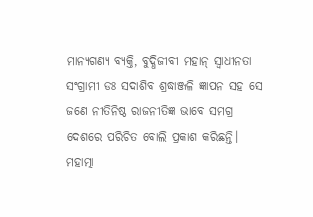ମାନ୍ୟଗଣ୍ୟ ବ୍ୟକ୍ତି, ବୁଦ୍ଧିଜୀବୀ ମହାନ୍ ସ୍ୱାଧୀନତା ସଂଗ୍ରାମୀ ଡଃ ସଦାଶିବ ଶ୍ରଦ୍ଧାଞ୍ଜଳି ଜ୍ଞାପନ ସହ ସେ ଜଣେ ନୀତିନିଷ୍ଠ ରାଜନୀତିଜ୍ଞ ଭାବେ ସମଗ୍ର ଦେଶରେ ପରିଚିତ ବୋଲି ପ୍ରକାଶ କରିଛନ୍ତି।
ମହାତ୍ମା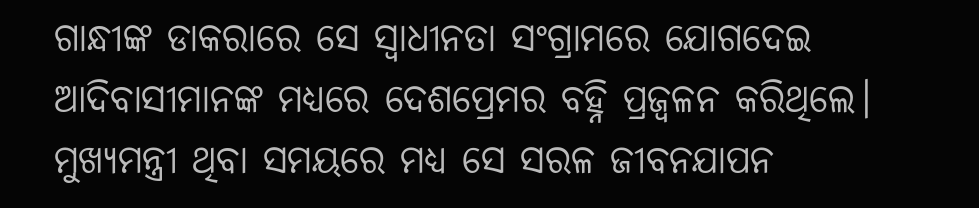ଗାନ୍ଧୀଙ୍କ ଡାକରାରେ ସେ ସ୍ୱାଧୀନତା ସଂଗ୍ରାମରେ ଯୋଗଦେଇ ଆଦିବାସୀମାନଙ୍କ ମଧ୍ୟରେ ଦେଶପ୍ରେମର ବହ୍ନି ପ୍ରଜ୍ୱଳନ କରିଥିଲେ। ମୁଖ୍ୟମନ୍ତ୍ରୀ ଥିବା ସମୟରେ ମଧ୍ୟ ସେ ସରଳ ଜୀବନଯାପନ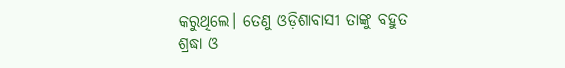କରୁଥିଲେ। ତେଣୁ ଓଡ଼ିଶାବାସୀ ତାଙ୍କୁ ବହୁତ ଶ୍ରଦ୍ଧା ଓ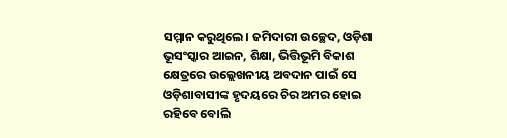ସମ୍ମାନ କରୁଥିଲେ। ଜମିଦାରୀ ଉଚ୍ଛେଦ, ଓଡ଼ିଶା ଭୂସଂସ୍କାର ଆଇନ, ଶିକ୍ଷା, ଭିତ୍ତିଭୂମି ବିକାଶ କ୍ଷେତ୍ରରେ ଉଲ୍ଲେଖନୀୟ ଅବଦାନ ପାଇଁ ସେ ଓଡ଼ିଶାବାସୀଙ୍କ ହୃଦୟରେ ଚିର ଅମର ହୋଇ ରହିବେ ବୋଲି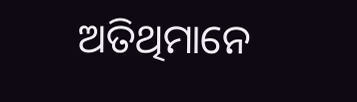ଅତିଥିମାନେ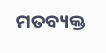ମତବ୍ୟକ୍ତ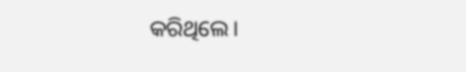କରିଥିଲେ।